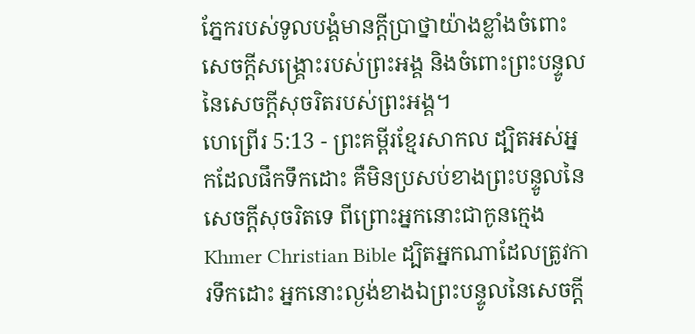ភ្នែករបស់ទូលបង្គំមានក្ដីប្រាថ្នាយ៉ាងខ្លាំងចំពោះសេចក្ដីសង្គ្រោះរបស់ព្រះអង្គ និងចំពោះព្រះបន្ទូលនៃសេចក្ដីសុចរិតរបស់ព្រះអង្គ។
ហេព្រើរ 5:13 - ព្រះគម្ពីរខ្មែរសាកល ដ្បិតអស់អ្នកដែលផឹកទឹកដោះ គឺមិនប្រសប់ខាងព្រះបន្ទូលនៃសេចក្ដីសុចរិតទេ ពីព្រោះអ្នកនោះជាកូនក្មេង Khmer Christian Bible ដ្បិតអ្នកណាដែលត្រូវការទឹកដោះ អ្នកនោះល្ងង់ខាងឯព្រះបន្ទូលនៃសេចក្ដី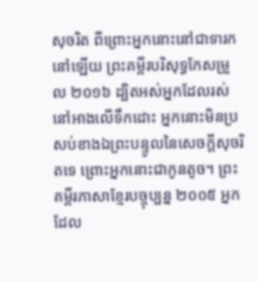សុចរិត ពីព្រោះអ្នកនោះនៅជាទារកនៅឡើយ ព្រះគម្ពីរបរិសុទ្ធកែសម្រួល ២០១៦ ដ្បិតអស់អ្នកដែលរស់នៅអាងលើទឹកដោះ អ្នកនោះមិនប្រសប់ខាងឯព្រះបន្ទូលនៃសេចក្តីសុចរិតទេ ព្រោះអ្នកនោះជាកូនតូច។ ព្រះគម្ពីរភាសាខ្មែរបច្ចុប្បន្ន ២០០៥ អ្នកដែល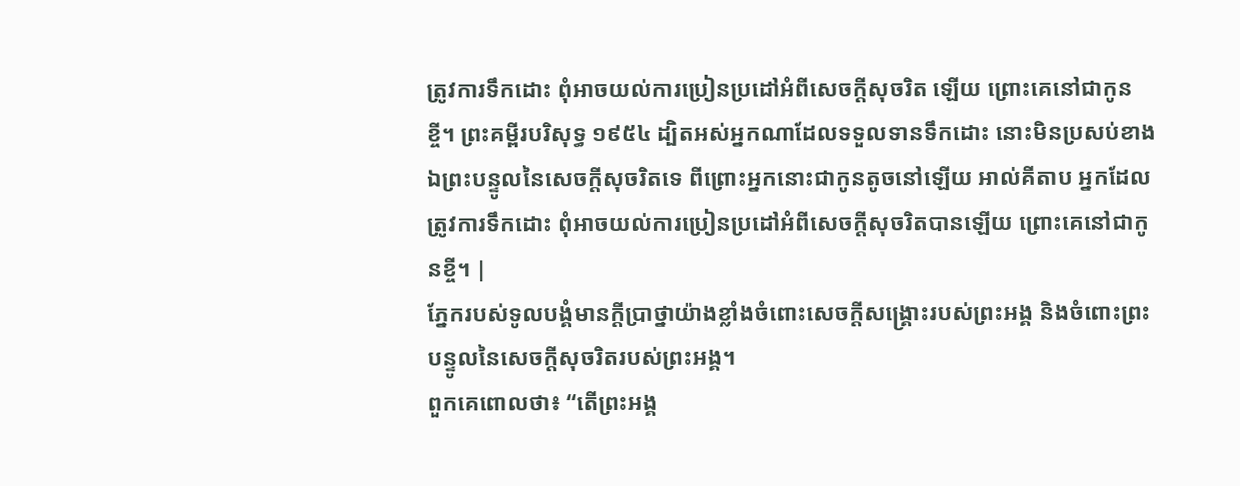ត្រូវការទឹកដោះ ពុំអាចយល់ការប្រៀនប្រដៅអំពីសេចក្ដីសុចរិត ឡើយ ព្រោះគេនៅជាកូនខ្ចី។ ព្រះគម្ពីរបរិសុទ្ធ ១៩៥៤ ដ្បិតអស់អ្នកណាដែលទទួលទានទឹកដោះ នោះមិនប្រសប់ខាងឯព្រះបន្ទូលនៃសេចក្ដីសុចរិតទេ ពីព្រោះអ្នកនោះជាកូនតូចនៅឡើយ អាល់គីតាប អ្នកដែលត្រូវការទឹកដោះ ពុំអាចយល់ការប្រៀនប្រដៅអំពីសេចក្ដីសុចរិតបានឡើយ ព្រោះគេនៅជាកូនខ្ចី។ |
ភ្នែករបស់ទូលបង្គំមានក្ដីប្រាថ្នាយ៉ាងខ្លាំងចំពោះសេចក្ដីសង្គ្រោះរបស់ព្រះអង្គ និងចំពោះព្រះបន្ទូលនៃសេចក្ដីសុចរិតរបស់ព្រះអង្គ។
ពួកគេពោលថា៖ “តើព្រះអង្គ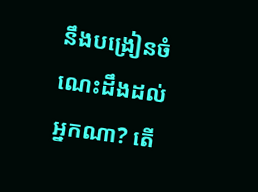នឹងបង្រៀនចំណេះដឹងដល់អ្នកណា? តើ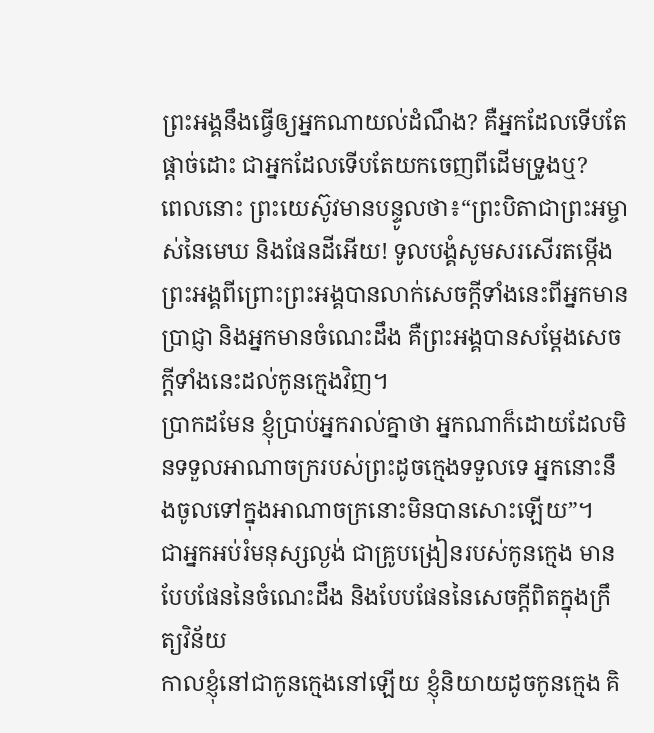ព្រះអង្គនឹងធ្វើឲ្យអ្នកណាយល់ដំណឹង? គឺអ្នកដែលទើបតែផ្ដាច់ដោះ ជាអ្នកដែលទើបតែយកចេញពីដើមទ្រូងឬ?
ពេលនោះ ព្រះយេស៊ូវមានបន្ទូលថា៖“ព្រះបិតាជាព្រះអម្ចាស់នៃមេឃ និងផែនដីអើយ! ទូលបង្គំសូមសរសើរតម្កើងព្រះអង្គពីព្រោះព្រះអង្គបានលាក់សេចក្ដីទាំងនេះពីអ្នកមានប្រាជ្ញា និងអ្នកមានចំណេះដឹង គឺព្រះអង្គបានសម្ដែងសេចក្ដីទាំងនេះដល់កូនក្មេងវិញ។
ប្រាកដមែន ខ្ញុំប្រាប់អ្នករាល់គ្នាថា អ្នកណាក៏ដោយដែលមិនទទួលអាណាចក្ររបស់ព្រះដូចក្មេងទទួលទេ អ្នកនោះនឹងចូលទៅក្នុងអាណាចក្រនោះមិនបានសោះឡើយ”។
ជាអ្នកអប់រំមនុស្សល្ងង់ ជាគ្រូបង្រៀនរបស់កូនក្មេង មានបែបផែននៃចំណេះដឹង និងបែបផែននៃសេចក្ដីពិតក្នុងក្រឹត្យវិន័យ
កាលខ្ញុំនៅជាកូនក្មេងនៅឡើយ ខ្ញុំនិយាយដូចកូនក្មេង គិ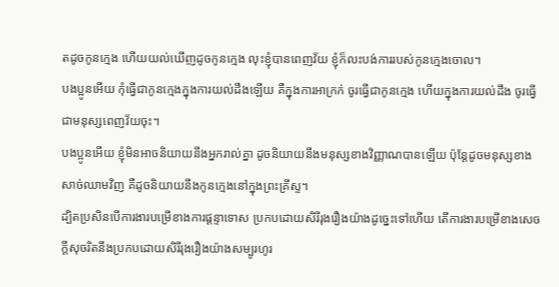តដូចកូនក្មេង ហើយយល់ឃើញដូចកូនក្មេង លុះខ្ញុំបានពេញវ័យ ខ្ញុំក៏លះបង់ការរបស់កូនក្មេងចោល។
បងប្អូនអើយ កុំធ្វើជាកូនក្មេងក្នុងការយល់ដឹងឡើយ គឺក្នុងការអាក្រក់ ចូរធ្វើជាកូនក្មេង ហើយក្នុងការយល់ដឹង ចូរធ្វើជាមនុស្សពេញវ័យចុះ។
បងប្អូនអើយ ខ្ញុំមិនអាចនិយាយនឹងអ្នករាល់គ្នា ដូចនិយាយនឹងមនុស្សខាងវិញ្ញាណបានឡើយ ប៉ុន្តែដូចមនុស្សខាងសាច់ឈាមវិញ គឺដូចនិយាយនឹងកូនក្មេងនៅក្នុងព្រះគ្រីស្ទ។
ដ្បិតប្រសិនបើការងារបម្រើខាងការផ្ដន្ទាទោស ប្រកបដោយសិរីរុងរឿងយ៉ាងដូច្នេះទៅហើយ តើការងារបម្រើខាងសេចក្ដីសុចរិតនឹងប្រកបដោយសិរីរុងរឿងយ៉ាងសម្បូរហូរ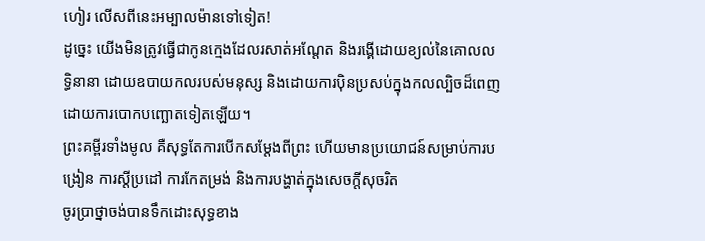ហៀរ លើសពីនេះអម្បាលម៉ានទៅទៀត!
ដូច្នេះ យើងមិនត្រូវធ្វើជាកូនក្មេងដែលរសាត់អណ្ដែត និងរង្គើដោយខ្យល់នៃគោលលទ្ធិនានា ដោយឧបាយកលរបស់មនុស្ស និងដោយការប៉ិនប្រសប់ក្នុងកលល្បិចដ៏ពេញដោយការបោកបញ្ឆោតទៀតឡើយ។
ព្រះគម្ពីរទាំងមូល គឺសុទ្ធតែការបើកសម្ដែងពីព្រះ ហើយមានប្រយោជន៍សម្រាប់ការបង្រៀន ការស្ដីប្រដៅ ការកែតម្រង់ និងការបង្ហាត់ក្នុងសេចក្ដីសុចរិត
ចូរប្រាថ្នាចង់បានទឹកដោះសុទ្ធខាង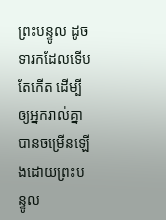ព្រះបន្ទូល ដូចទារកដែលទើបតែកើត ដើម្បីឲ្យអ្នករាល់គ្នាបានចម្រើនឡើងដោយព្រះបន្ទូល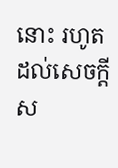នោះ រហូតដល់សេចក្ដីស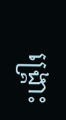ង្គ្រោះ